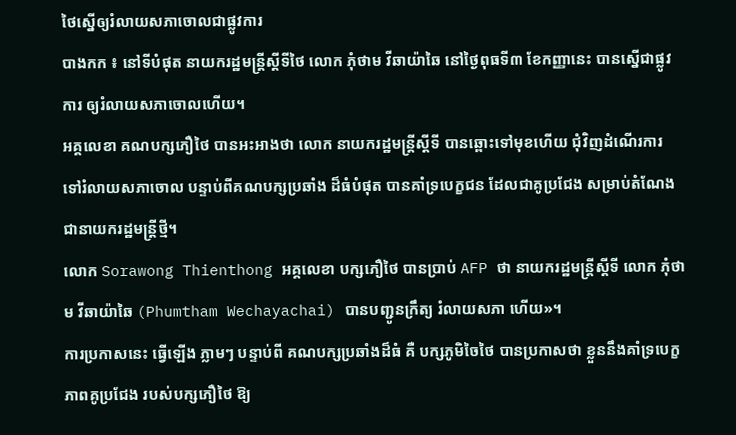ថៃស្នើឲ្យរំលាយសភាចោលជាផ្លូវការ
បាងកក ៖ នៅទីបំផុត នាយករដ្ឋមន្ត្រីស្តីទីថៃ លោក ភុំថាម វីឆាយ៉ាឆៃ នៅថ្ងៃពុធទី៣ ខែកញ្ញានេះ បានស្នើជាផ្លូវការ ឲ្យរំលាយសភាចោលហើយ។
អគ្គលេខា គណបក្សភឿថៃ បានអះអាងថា លោក នាយករដ្ឋមន្ត្រីស្តីទី បានឆ្ពោះទៅមុខហើយ ជុំវិញដំណើរការ ទៅរំលាយសភាចោល បន្ទាប់ពីគណបក្សប្រឆាំង ដ៏ធំបំផុត បានគាំទ្របេក្ខជន ដែលជាគូប្រជែង សម្រាប់តំណែង ជានាយករដ្ឋមន្ត្រីថ្មី។
លោក Sorawong Thienthong អគ្គលេខា បក្សភឿថៃ បានប្រាប់ AFP ថា នាយករដ្ឋមន្រ្តីស្តីទី លោក ភុំថាម វីឆាយ៉ាឆៃ (Phumtham Wechayachai) បានបញ្ជូនក្រឹត្យ រំលាយសភា ហើយ»។
ការប្រកាសនេះ ធ្វើឡើង ភ្លាមៗ បន្ទាប់ពី គណបក្សប្រឆាំងដ៏ធំ គឺ បក្សភូមិចៃថៃ បានប្រកាសថា ខ្លួននឹងគាំទ្របេក្ខភាពគូប្រជែង របស់បក្សភឿថៃ ឱ្យ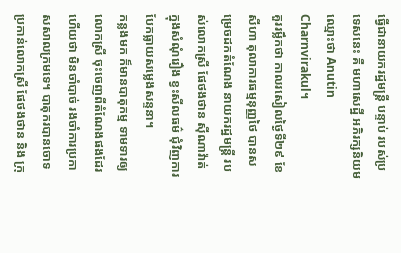ធ្វើជានាយករដ្ឋមន្ត្រី បន្ទាប់ របស់ប្រទេសនេះ គឺ មហាសេដ្ឋី អភិរក្សនិយម ឈ្មោះថា Anutin Charnvirakul។
គួររម្លឹកថា កាលរសៀលថ្ងៃទី២៩ ខែសីហា តុលាការធម្មនុញ្ញថៃ បានសម្រេចដកតំណែង នាយករដ្ឋមន្ត្រី របស់លោកស្រី ផែថងថាន ស៊ីណាវ៉ាត់ ក្នុងសំណុំរឿង ខ្វះសីលធម៌ ជុំវិញការបែកធ្លាយសម្លេងសន្ទនា។
កន្លងមក ក៏មានបាតុកម្ម ទាមទារឲ្យលោកស្រី ចុះចេញពីតំណែងផងដែរ ហើយថា មិនចាំបាច់ រងចាំការប្រកាសសាលក្រមទេ។ បាតុករបានចោទប្រកាន់លោកស្រី ផែថងថាន និង ក្រុ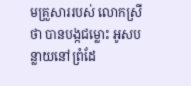មគ្រួសាររបស់ លោកស្រី ថា បានបង្កជម្លោះ អូសបន្លាយនៅព្រំដែ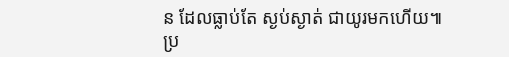ន ដែលធ្លាប់តែ ស្ងប់ស្ងាត់ ជាយូរមកហើយ៕
ប្រ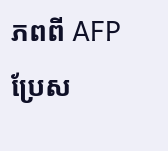ភពពី AFP ប្រែស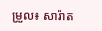ម្រួល៖ សារ៉ាត